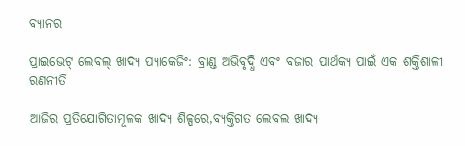ବ୍ୟାନର

ପ୍ରାଇଭେଟ୍ ଲେବଲ୍ ଖାଦ୍ୟ ପ୍ୟାକେଜିଂ: ବ୍ରାଣ୍ଡ ଅଭିବୃଦ୍ଧି ଏବଂ ବଜାର ପାର୍ଥକ୍ୟ ପାଇଁ ଏକ ଶକ୍ତିଶାଳୀ ରଣନୀତି

ଆଜିର ପ୍ରତିଯୋଗିତାମୂଳକ ଖାଦ୍ୟ ଶିଳ୍ପରେ,ବ୍ୟକ୍ତିଗତ ଲେବଲ ଖାଦ୍ୟ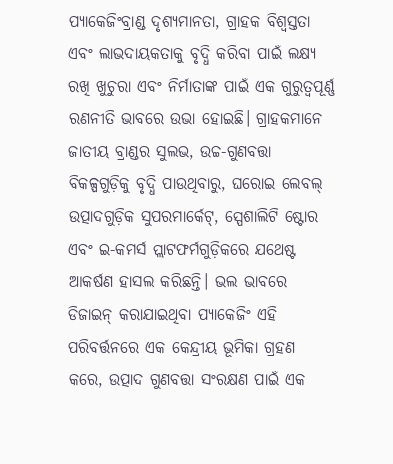ପ୍ୟାକେଜିଂବ୍ରାଣ୍ଡ ଦୃଶ୍ୟମାନତା, ଗ୍ରାହକ ବିଶ୍ୱସ୍ତତା ଏବଂ ଲାଭଦାୟକତାକୁ ବୃଦ୍ଧି କରିବା ପାଇଁ ଲକ୍ଷ୍ୟ ରଖି ଖୁଚୁରା ଏବଂ ନିର୍ମାତାଙ୍କ ପାଇଁ ଏକ ଗୁରୁତ୍ୱପୂର୍ଣ୍ଣ ରଣନୀତି ଭାବରେ ଉଭା ହୋଇଛି। ଗ୍ରାହକମାନେ ଜାତୀୟ ବ୍ରାଣ୍ଡର ସୁଲଭ, ଉଚ୍ଚ-ଗୁଣବତ୍ତା ବିକଳ୍ପଗୁଡ଼ିକୁ ବୃଦ୍ଧି ପାଉଥିବାରୁ, ଘରୋଇ ଲେବଲ୍ ଉତ୍ପାଦଗୁଡ଼ିକ ସୁପରମାର୍କେଟ୍, ସ୍ପେଶାଲିଟି ଷ୍ଟୋର ଏବଂ ଇ-କମର୍ସ ପ୍ଲାଟଫର୍ମଗୁଡ଼ିକରେ ଯଥେଷ୍ଟ ଆକର୍ଷଣ ହାସଲ କରିଛନ୍ତି। ଭଲ ଭାବରେ ଡିଜାଇନ୍ କରାଯାଇଥିବା ପ୍ୟାକେଜିଂ ଏହି ପରିବର୍ତ୍ତନରେ ଏକ କେନ୍ଦ୍ରୀୟ ଭୂମିକା ଗ୍ରହଣ କରେ, ଉତ୍ପାଦ ଗୁଣବତ୍ତା ସଂରକ୍ଷଣ ପାଇଁ ଏକ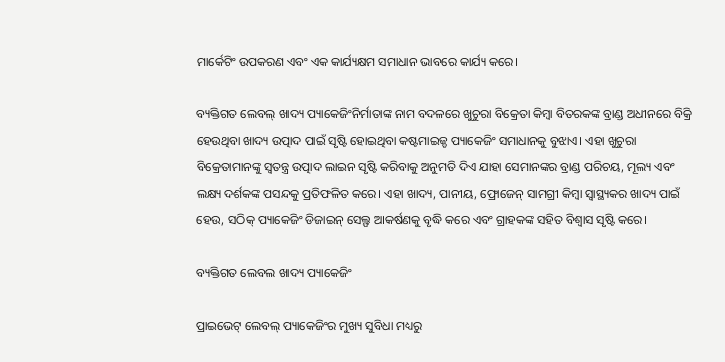ମାର୍କେଟିଂ ଉପକରଣ ଏବଂ ଏକ କାର୍ଯ୍ୟକ୍ଷମ ସମାଧାନ ଭାବରେ କାର୍ଯ୍ୟ କରେ।

ବ୍ୟକ୍ତିଗତ ଲେବଲ୍‌ ଖାଦ୍ୟ ପ୍ୟାକେଜିଂନିର୍ମାତାଙ୍କ ନାମ ବଦଳରେ ଖୁଚୁରା ବିକ୍ରେତା କିମ୍ବା ବିତରକଙ୍କ ବ୍ରାଣ୍ଡ ଅଧୀନରେ ବିକ୍ରି ହେଉଥିବା ଖାଦ୍ୟ ଉତ୍ପାଦ ପାଇଁ ସୃଷ୍ଟି ହୋଇଥିବା କଷ୍ଟମାଇଜ୍ଡ ପ୍ୟାକେଜିଂ ସମାଧାନକୁ ବୁଝାଏ। ଏହା ଖୁଚୁରା ବିକ୍ରେତାମାନଙ୍କୁ ସ୍ୱତନ୍ତ୍ର ଉତ୍ପାଦ ଲାଇନ ସୃଷ୍ଟି କରିବାକୁ ଅନୁମତି ଦିଏ ଯାହା ସେମାନଙ୍କର ବ୍ରାଣ୍ଡ ପରିଚୟ, ମୂଲ୍ୟ ଏବଂ ଲକ୍ଷ୍ୟ ଦର୍ଶକଙ୍କ ପସନ୍ଦକୁ ପ୍ରତିଫଳିତ କରେ। ଏହା ଖାଦ୍ୟ, ପାନୀୟ, ଫ୍ରୋଜେନ୍ ସାମଗ୍ରୀ କିମ୍ବା ସ୍ୱାସ୍ଥ୍ୟକର ଖାଦ୍ୟ ପାଇଁ ହେଉ, ସଠିକ୍ ପ୍ୟାକେଜିଂ ଡିଜାଇନ୍ ସେଲ୍ଫ ଆକର୍ଷଣକୁ ବୃଦ୍ଧି କରେ ଏବଂ ଗ୍ରାହକଙ୍କ ସହିତ ବିଶ୍ୱାସ ସୃଷ୍ଟି କରେ।

ବ୍ୟକ୍ତିଗତ ଲେବଲ ଖାଦ୍ୟ ପ୍ୟାକେଜିଂ

ପ୍ରାଇଭେଟ୍ ଲେବଲ୍ ପ୍ୟାକେଜିଂର ମୁଖ୍ୟ ସୁବିଧା ମଧ୍ୟରୁ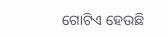ଗୋଟିଏ ହେଉଛି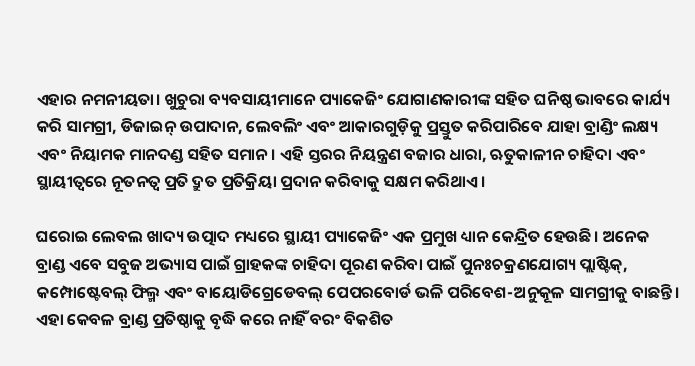ଏହାର ନମନୀୟତା। ଖୁଚୁରା ବ୍ୟବସାୟୀମାନେ ପ୍ୟାକେଜିଂ ଯୋଗାଣକାରୀଙ୍କ ସହିତ ଘନିଷ୍ଠ ଭାବରେ କାର୍ଯ୍ୟ କରି ସାମଗ୍ରୀ, ଡିଜାଇନ୍ ଉପାଦାନ, ଲେବଲିଂ ଏବଂ ଆକାରଗୁଡ଼ିକୁ ପ୍ରସ୍ତୁତ କରିପାରିବେ ଯାହା ବ୍ରାଣ୍ଡିଂ ଲକ୍ଷ୍ୟ ଏବଂ ନିୟାମକ ମାନଦଣ୍ଡ ସହିତ ସମାନ। ଏହି ସ୍ତରର ନିୟନ୍ତ୍ରଣ ବଜାର ଧାରା, ଋତୁକାଳୀନ ଚାହିଦା ଏବଂ ସ୍ଥାୟୀତ୍ୱରେ ନୂତନତ୍ୱ ପ୍ରତି ଦ୍ରୁତ ପ୍ରତିକ୍ରିୟା ପ୍ରଦାନ କରିବାକୁ ସକ୍ଷମ କରିଥାଏ।

ଘରୋଇ ଲେବଲ ଖାଦ୍ୟ ଉତ୍ପାଦ ମଧ୍ୟରେ ସ୍ଥାୟୀ ପ୍ୟାକେଜିଂ ଏକ ପ୍ରମୁଖ ଧ୍ୟାନ କେନ୍ଦ୍ରିତ ହେଉଛି। ଅନେକ ବ୍ରାଣ୍ଡ ଏବେ ସବୁଜ ଅଭ୍ୟାସ ପାଇଁ ଗ୍ରାହକଙ୍କ ଚାହିଦା ପୂରଣ କରିବା ପାଇଁ ପୁନଃଚକ୍ରଣଯୋଗ୍ୟ ପ୍ଲାଷ୍ଟିକ୍, କମ୍ପୋଷ୍ଟେବଲ୍ ଫିଲ୍ମ ଏବଂ ବାୟୋଡିଗ୍ରେଡେବଲ୍ ପେପରବୋର୍ଡ ଭଳି ପରିବେଶ-ଅନୁକୂଳ ସାମଗ୍ରୀକୁ ବାଛନ୍ତି। ଏହା କେବଳ ବ୍ରାଣ୍ଡ ପ୍ରତିଷ୍ଠାକୁ ବୃଦ୍ଧି କରେ ନାହିଁ ବରଂ ବିକଶିତ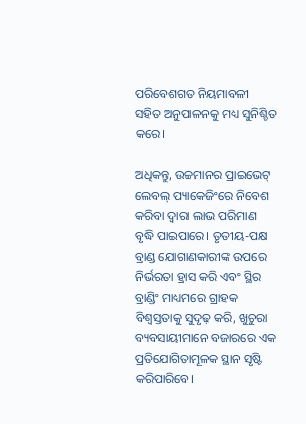ପରିବେଶଗତ ନିୟମାବଳୀ ସହିତ ଅନୁପାଳନକୁ ମଧ୍ୟ ସୁନିଶ୍ଚିତ କରେ।

ଅଧିକନ୍ତୁ, ଉଚ୍ଚମାନର ପ୍ରାଇଭେଟ୍ ଲେବଲ୍ ପ୍ୟାକେଜିଂରେ ନିବେଶ କରିବା ଦ୍ୱାରା ଲାଭ ପରିମାଣ ବୃଦ୍ଧି ପାଇପାରେ। ତୃତୀୟ-ପକ୍ଷ ବ୍ରାଣ୍ଡ ଯୋଗାଣକାରୀଙ୍କ ଉପରେ ନିର୍ଭରତା ହ୍ରାସ କରି ଏବଂ ସ୍ଥିର ବ୍ରାଣ୍ଡିଂ ମାଧ୍ୟମରେ ଗ୍ରାହକ ବିଶ୍ୱସ୍ତତାକୁ ସୁଦୃଢ଼ କରି, ଖୁଚୁରା ବ୍ୟବସାୟୀମାନେ ବଜାରରେ ଏକ ପ୍ରତିଯୋଗିତାମୂଳକ ସ୍ଥାନ ସୃଷ୍ଟି କରିପାରିବେ।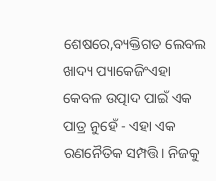ଶେଷରେ,ବ୍ୟକ୍ତିଗତ ଲେବଲ ଖାଦ୍ୟ ପ୍ୟାକେଜିଂଏହା କେବଳ ଉତ୍ପାଦ ପାଇଁ ଏକ ପାତ୍ର ନୁହେଁ - ଏହା ଏକ ରଣନୈତିକ ସମ୍ପତ୍ତି। ନିଜକୁ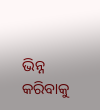ଭିନ୍ନ କରିବାକୁ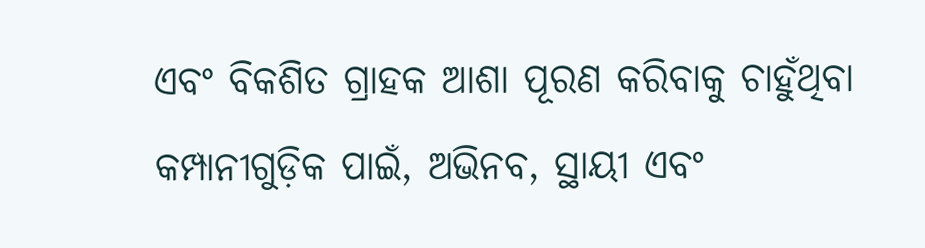ଏବଂ ବିକଶିତ ଗ୍ରାହକ ଆଶା ପୂରଣ କରିବାକୁ ଚାହୁଁଥିବା କମ୍ପାନୀଗୁଡ଼ିକ ପାଇଁ, ଅଭିନବ, ସ୍ଥାୟୀ ଏବଂ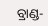ବ୍ରାଣ୍ଡ-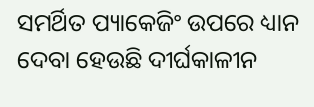ସମର୍ଥିତ ପ୍ୟାକେଜିଂ ଉପରେ ଧ୍ୟାନ ଦେବା ହେଉଛି ଦୀର୍ଘକାଳୀନ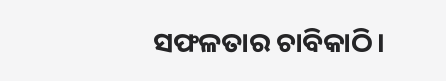ସଫଳତାର ଚାବିକାଠି।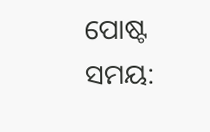ପୋଷ୍ଟ ସମୟ: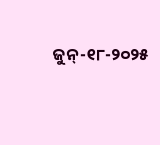ଜୁନ୍-୧୮-୨୦୨୫